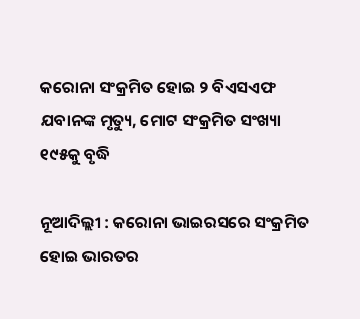କରୋନା ସଂକ୍ରମିତ ହୋଇ ୨ ବିଏସଏଫ ଯବାନଙ୍କ ମୃତ୍ୟୁ, ମୋଟ ସଂକ୍ରମିତ ସଂଖ୍ୟା ୧୯୫କୁ ବୃଦ୍ଧି

ନୂଆଦିଲ୍ଲୀ : କରୋନା ଭାଇରସରେ ସଂକ୍ରମିତ ହୋଇ ଭାରତର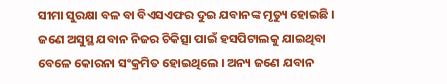ସୀମା ସୁରକ୍ଷା ବଳ ବା ବିଏସଏଫର ଦୁଇ ଯବାନଙ୍କ ମୃତ୍ୟୁ ହୋଇଛି । ଜଣେ ଅସୁସ୍ଥ ଯବାନ ନିଜର ଚିକିତ୍ସା ପାଇଁ ହସପିଟାଲକୁ ଯାଇଥିବା ବେଳେ କୋରନା ସଂକ୍ରମିତ ହୋଇଥିଲେ । ଅନ୍ୟ ଜଣେ ଯବାନ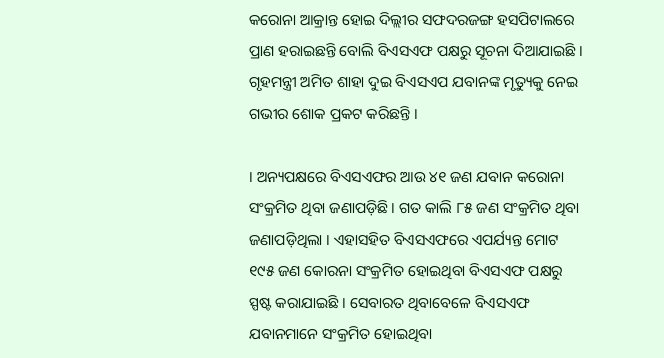କରୋନା ଆକ୍ରାନ୍ତ ହୋଇ ଦିଲ୍ଲୀର ସଫଦରଜଙ୍ଗ ହସପିଟାଲରେ ପ୍ରାଣ ହରାଇଛନ୍ତି ବୋଲି ବିଏସଏଫ ପକ୍ଷରୁ ସୂଚନା ଦିଆଯାଇଛି ।
ଗୃହମନ୍ତ୍ରୀ ଅମିତ ଶାହା ଦୁଇ ବିଏସଏପ ଯବାନଙ୍କ ମୃତ୍ୟୁକୁ ନେଇ ଗଭୀର ଶୋକ ପ୍ରକଟ କରିଛନ୍ତି ।

। ଅନ୍ୟପକ୍ଷରେ ବିଏସଏଫର ଆଉ ୪୧ ଜଣ ଯବାନ କରୋନା ସଂକ୍ରମିତ ଥିବା ଜଣାପଡ଼ିଛି । ଗତ କାଲି ୮୫ ଜଣ ସଂକ୍ରମିତ ଥିବା ଜଣାପଡ଼ିଥିଲା । ଏହାସହିତ ବିଏସଏଫରେ ଏପର୍ଯ୍ୟନ୍ତ ମୋଟ ୧୯୫ ଜଣ କୋରନା ସଂକ୍ରମିତ ହୋଇଥିବା ବିଏସଏଫ ପକ୍ଷରୁ ସ୍ପଷ୍ଟ କରାଯାଇଛି । ସେବାରତ ଥିବାବେଳେ ବିଏସଏଫ ଯବାନମାନେ ସଂକ୍ରମିତ ହୋଇଥିବା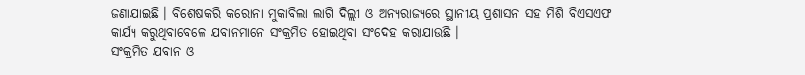ଜଣାଯାଇଛି । ବିଶେଷକରି କରୋନା ମୁକାବିଲା ଲାଗି ଦିଲ୍ଲୀ ଓ ଅନ୍ୟରାଜ୍ୟରେ ସ୍ଥାନୀୟ ପ୍ରଶାସନ ସହ ମିଶି ବିଏସଏଫ କାର୍ଯ୍ୟ କରୁଥିବାବେଳେ ଯବାନମାନେ ସଂକ୍ରମିତ ହୋଇଥିବା ସଂଦେହ କରାଯାଉଛି ।
ସଂକ୍ରମିତ ଯବାନ ଓ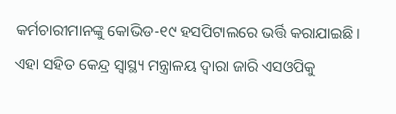କର୍ମଚାରୀମାନଙ୍କୁ କୋଭିଡ-୧୯ ହସପିଟାଲରେ ଭର୍ତ୍ତି କରାଯାଇଛି । ଏହା ସହିତ କେନ୍ଦ୍ର ସ୍ୱାସ୍ଥ୍ୟ ମନ୍ତ୍ରାଳୟ ଦ୍ୱାରା ଜାରି ଏସଓପିକୁ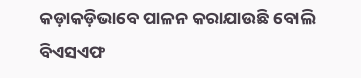କଡ଼ାକଡ଼ିଭାବେ ପାଳନ କରାଯାଉଛି ବୋଲି ବିଏସଏଫ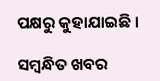ପକ୍ଷରୁ କୁହାଯାଇଛି ।

ସମ୍ବନ୍ଧିତ ଖବର